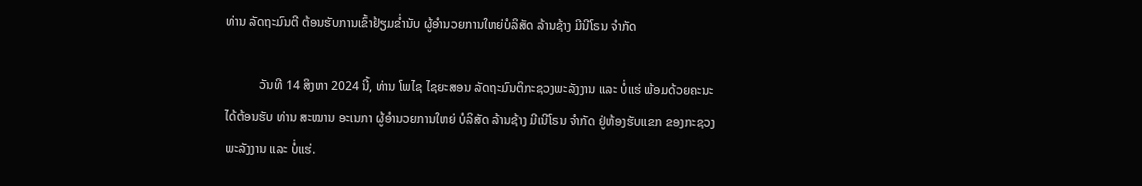ທ່ານ ລັດຖະມົນຕີ ຕ້ອນຮັບການເຂົ້າຢ້ຽມຂໍ່ານັບ ຜູ້ອຳນວຍການໃຫຍ່ບໍລິສັດ ລ້ານຊ້າງ ມີນີໂຣນ ຈຳກັດ

           ວັນທີ 14 ສິງຫາ 2024 ນີ້, ທ່ານ ໂພໄຊ ໄຊຍະສອນ ລັດຖະມົນຕິກະຊວງພະລັງງານ ແລະ ບໍ່ແຮ່ ພ້ອມດ້ວຍຄະນະ ໄດ້ຕ້ອນຮັບ ທ່ານ ສະໝານ ອະເນກາ ຜູ້ອຳນວຍການໃຫຍ່ ບໍລິສັດ ລ້ານຊ້າງ ມີເນີໂຣນ ຈຳກັດ ຢູ່ຫ້ອງຮັບແຂກ ຂອງກະຊວງພະລັງງານ ແລະ ບໍ່ແຮ່.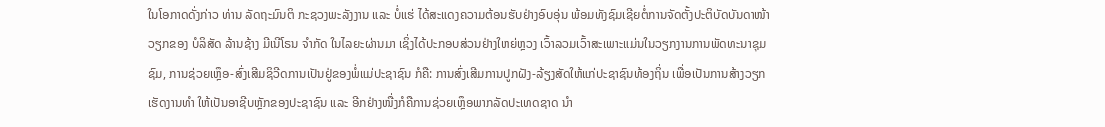ໃນໂອກາດດັ່ງກ່າວ ທ່ານ ລັດຖະມົນຕິ ກະຊວງພະລັງງານ ແລະ ບໍ່ແຮ່ ໄດ້ສະແດງຄວາມຕ້ອນຮັບຢ່າງອົບອຸ່ນ ພ້ອມທັງຊົມເຊີຍຕໍ່ການຈັດຕັ້ງປະຕິບັດບັນດາໜ້າວຽກຂອງ ບໍລິສັດ ລ້ານຊ້າງ ມີເນີໂຣນ ຈຳກັດ ໃນໄລຍະຜ່ານມາ ເຊິ່ງໄດ້ປະກອບສ່ວນຢ່າງໃຫຍ່ຫຼວງ ເວົ້າລວມເວົ້າສະເພາະແມ່ນໃນວຽກງານການພັດທະນາຊຸມຊົມ, ການຊ່ວຍເຫຼຶອ-ສົ່ງເສີມຊິວີດການເປັນຢູ່ຂອງພໍ່ແມ່ປະຊາຊົນ ກໍຄື: ການສົ່ງເສີມການປູກຝັງ-ລ້ຽງສັດໃຫ້ແກ່ປະຊາຊົນທ້ອງຖິ່ນ ເພື່ອເປັນການສ້າງວຽກເຮັດງານທຳ ໃຫ້ເປັນອາຊີບຫຼັກຂອງປະຊາຊົນ ແລະ ອີກຢ່າງໜື່ງກໍຄືການຊ່ວຍເຫຼຶອພາກລັດປະເທດຊາດ ນຳ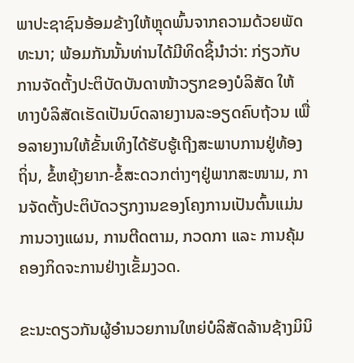ພາປະຊາຊົນອ້ອມຂ້າງໃຫ້ຫຼຸດພົ້ນຈາກຄວາມດ້ວຍພັດທະນາ; ພ້ອມກັນນັ້ນທ່ານໄດ້ມີທິດຊິ້ນຳວ່າ: ກ່ຽວກັບການຈັດຕັ້ງປະຕິບັດບັນດາໜ້າວຽກຂອງບໍລິສັດ ໃຫ້ທາງບໍລິສັດເຮັດເປັນບົດລາຍງານລະອຽດຄົບຖ້ວນ ເພື່ອລາຍງານໃຫ້ຂັ້ນເທິງໄດ້ຮັບຮູ້ເຖີງສະພາບການຢູ່ທ້ອງຖິ່ນ, ຂໍ້ຫຍຸ້ງຍາກ-ຂໍ້ສະດວກຕ່າງໆຢູ່ພາກສະໜາມ, ການຈັດຕັ້ງປະຕິບັດວຽກງານຂອງໂຄງການເປັນຕົ້ນແມ່ນ ການວາງແຜນ, ການຕີດຕາມ, ກວດກາ ແລະ ການຄຸ້ມຄອງກິດຈະການຢ່າງເຂັ້ມງວດ.

ຂະນະດຽວກັນຜູ້ອຳນວຍການໃຫຍ່ບໍລິສັດລ້ານຊ້າງມິນິ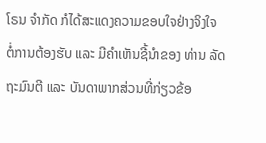ໂຣນ ຈຳກັດ ກໍໄດ້ສະແດງຄວາມຂອບໃຈຢ່າງຈິງໃຈ ຕໍ່ການຕ້ອງຮັບ ແລະ ມີຄຳເຫັນຊີ້ນຳຂອງ ທ່ານ ລັດຖະມົນຕີ ແລະ ບັນດາພາກສ່ວນທີ່ກ່ຽວຂ້ອ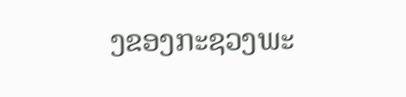ງຂອງກະຊວງພະ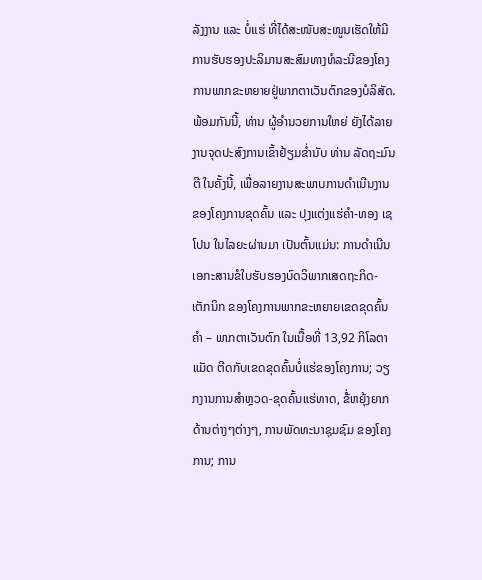ລັງງານ ແລະ ບໍ່ແຮ່ ທີ່ໄດ້ສະໜັບສະໜູນເຮັດໃຫ້ມີການຮັບຮອງປະລິມານສະສົມທາງທໍລະນີຂອງໂຄງການພາກຂະຫຍາຍຢູ່ພາກຕາເວັນຕົກຂອງບໍລິສັດ. ພ້ອມກັນນີ້, ທ່ານ ຜູ້ອຳນວຍການໃຫຍ່ ຍັງໄດ້ລາຍງານຈຸດປະສົງການເຂົ້າຢ້ຽມຂໍ່ານັບ ທ່ານ ລັດຖະມົນຕີ ໃນຄັ້ງນີ້, ເພື່ອລາຍງານສະພາບການດຳເນີນງານຂອງໂຄງການຂຸດຄົ້ນ ແລະ ປຸງແຕ່ງແຮ່ຄຳ-ທອງ ເຊໂປນ ໃນໄລຍະຜ່ານມາ ເປັນຕົ້ນແມ່ນ: ການດຳເນີນເອກະສານຂໍໃບຮັບຮອງບົດວິພາກເສດຖະກິດ-ເຕັກນິກ ຂອງໂຄງການພາກຂະຫຍາຍເຂດຂຸດຄົ້ນຄຳ – ພາກຕາເວັນຕົກ ໃນເນື້ອທີ່ 13,92 ກິໂລຕາແມັດ ຕີດກັບເຂດຂຸດຄົ້ນບໍ່ແຮ່ຂອງໂຄງການ; ວຽກງານການສຳຫຼວດ-ຂຸດຄົ້ນແຮ່ທາດ, ຂໍ່້ຫຍຸ້ງຍາກດ້ານຕ່າງໆຕ່າງໆ, ການພັດທະນາຊຸມຊົມ ຂອງໂຄງການ; ການ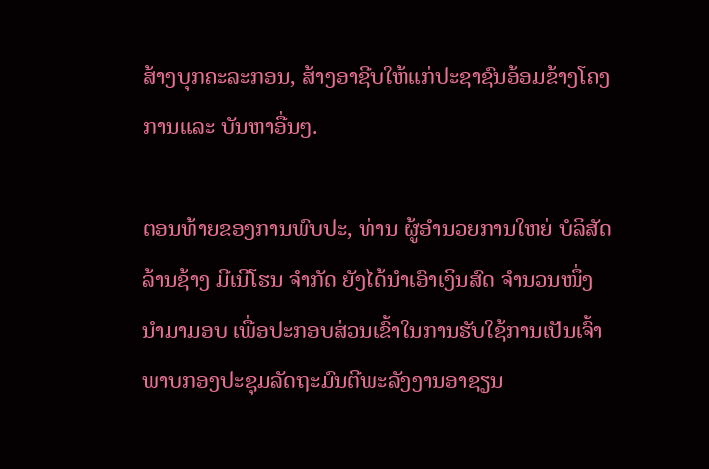ສ້າງບຸກຄະລະກອນ, ສ້າງອາຊີບໃຫ້ແກ່ປະຊາຊົນອ້ອມຂ້າງໂຄງການແລະ ບັນຫາອື່ນໆ.

ຕອນທ້າຍຂອງການພົບປະ, ທ່ານ ຜູ້ອຳນວຍການໃຫຍ່ ບໍລິສັດ ລ້ານຊ້າງ ມີເນີໂຮນ ຈຳກັດ ຍັງໄດ້ນຳເອົາເງິນສົດ ຈຳນວນໜຶ່ງ ນຳມາມອບ ເພື່ອປະກອບສ່ວນເຂົ້າໃນການຮັບໃຊ້ການເປັນເຈົ້າພາບກອງປະຊຸມລັດຖະມົນຕີພະລັງງານອາຊຽນ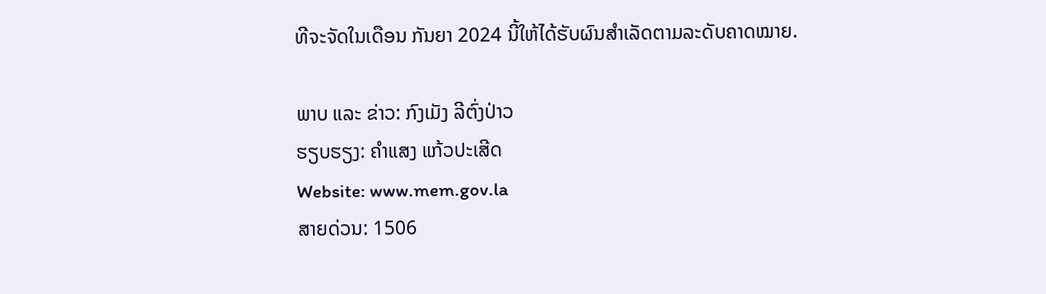ທີຈະຈັດໃນເດືອນ ກັນຍາ 2024 ນີ້ໃຫ້ໄດ້ຮັບຜົນສຳເລັດຕາມລະດັບຄາດໝາຍ.

ພາບ ແລະ ຂ່າວ: ກົງເມັງ ລີຕົ່ງປ່າວ
ຮຽບຮຽງ: ຄຳແສງ ແກ້ວປະເສີດ
Website: www.mem.gov.la
ສາຍດ່ວນ: 1506